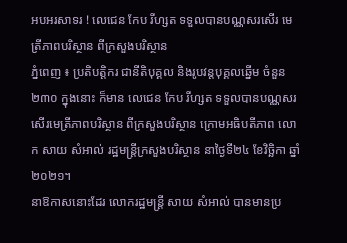អបអរសាទរ ! លេជេន កែប រីហ្សត ទទួលបានបណ្ណសរសើរ មេត្រីភាពបរិស្ថាន ពីក្រសួងបរិស្ថាន
ភ្នំពេញ ៖ ប្រតិបត្តិករ ជានីតិបុគ្គល និងរូបវន្តបុគ្គលឆ្នើម ចំនួន២៣០ ក្នុងនោះ ក៏មាន លេជេន កែប រីហ្សត ទទួលបានបណ្ណសរសើរមេត្រីភាពបរិស្ថាន ពីក្រសួងបរិស្ថាន ក្រោមអធិបតីភាព លោក សាយ សំអាល់ រដ្ឋមន្រ្តីក្រសួងបរិស្ថាន នាថ្ងៃទី២៤ ខែវិច្ឆិកា ឆ្នាំ២០២១។
នាឱកាសនោះដែរ លោករដ្ឋមន្រ្តី សាយ សំអាល់ បានមានប្រ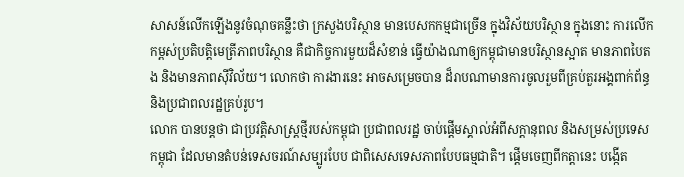សាសន៍លើកឡើងនូវចំណុចគន្លឹះថា ក្រសួងបរិស្ថាន មានបេសកកម្មជាច្រើន ក្នុងវិស័យបរិស្ថាន ក្នុងនោះ ការលើកកម្ពស់ប្រតិបត្តិមេត្រីភាពបរិស្ថាន គឺជាកិច្ចការមួយដ៏សំខាន់ ធ្វើយ៉ាងណាឲ្យកម្ពុជាមានបរិស្ថានស្អាត មានភាពបៃតង និងមានភាពស៊ីវិល័យ។ លោកថា ការងារនេះ អាចសម្រេចបាន ដ៏រាបណាមានការចូលរួមពីគ្រប់តួរអង្គពាក់ព័ន្ធ និងប្រជាពលរដ្ឋគ្រប់រូប។
លោក បានបន្ដថា ជាប្រវត្តិសាស្ត្រថ្មីរបស់កម្ពុជា ប្រជាពលរដ្ឋ ចាប់ផ្តើមស្គាល់អំពីសក្ដានុពល និងសម្រស់ប្រទេសកម្ពុជា ដែលមានតំបន់ទេសចរណ៍សម្បូរបែប ជាពិសេសទេសភាពបែបធម្មជាតិ។ ផ្តើមចេញពីកត្តានេះ បង្កើត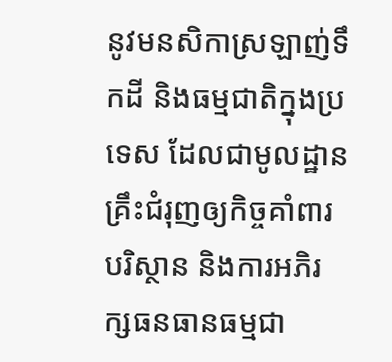នូវមនសិកាស្រឡាញ់ទឹកដី និងធម្មជាតិក្នុងប្រទេស ដែលជាមូលដ្ឋានគ្រឹះជំរុញឲ្យកិច្ចគាំពារបរិស្ថាន និងការអភិរក្សធនធានធម្មជា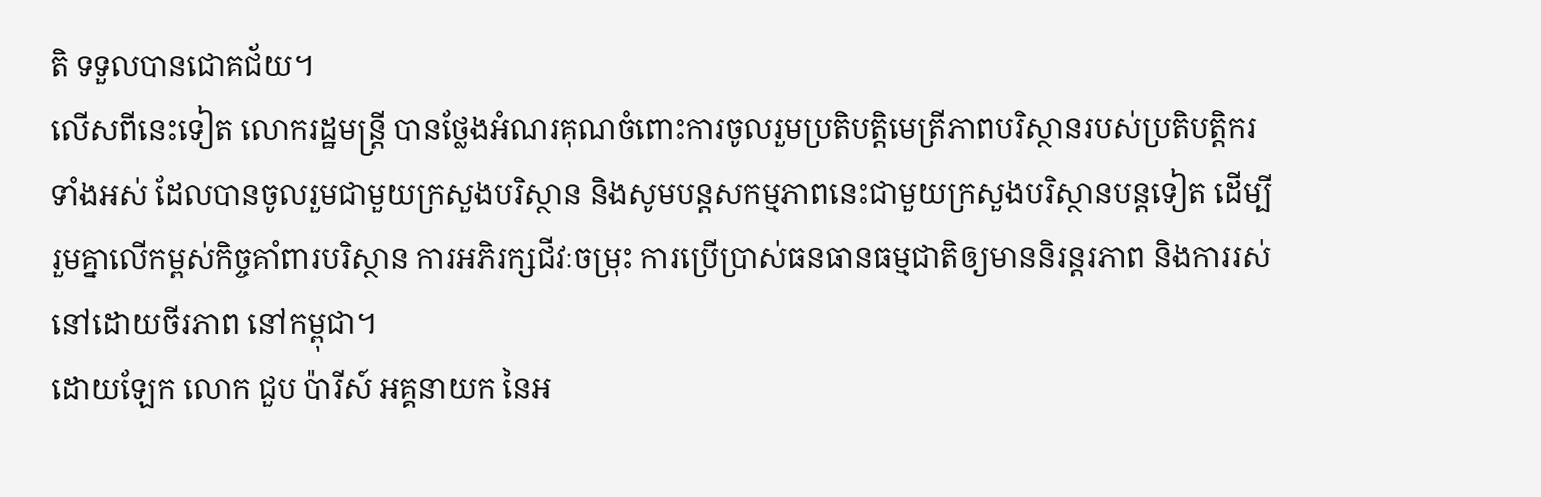តិ ទទួលបានជោគជ័យ។
លើសពីនេះទៀត លោករដ្ឋមន្រ្តី បានថ្លែងអំណរគុណចំពោះការចូលរួមប្រតិបត្តិមេត្រីភាពបរិស្ថានរបស់ប្រតិបត្តិករទាំងអស់ ដែលបានចូលរួមជាមួយក្រសួងបរិស្ថាន និងសូមបន្តសកម្មភាពនេះជាមួយក្រសួងបរិស្ថានបន្តទៀត ដើម្បីរួមគ្នាលើកម្ពស់កិច្ចគាំពារបរិស្ថាន ការអភិរក្សជីវៈចម្រុះ ការប្រើប្រាស់ធនធានធម្មជាតិឲ្យមាននិរន្តរភាព និងការរស់នៅដោយចីរភាព នៅកម្ពុជា។
ដោយឡែក លោក ជួប ប៉ារីស៍ អគ្គនាយក នៃអ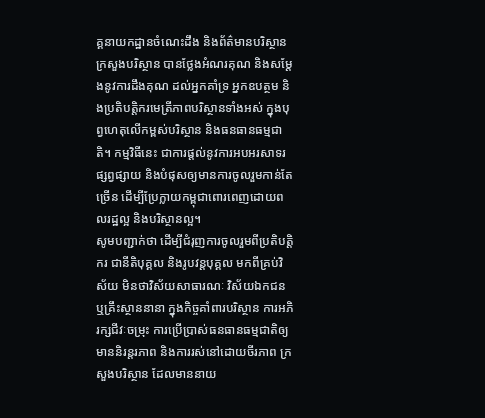គ្គនាយកដ្ឋានចំណេះដឹង និងព័ត៌មានបរិស្ថាន ក្រសួងបរិស្ថាន បានថ្លែងអំណរគុណ និងសម្ដែងនូវការដឹងគុណ ដល់អ្នកគាំទ្រ អ្នកឧបត្ថម និងប្រតិបត្តិករមេត្រីភាពបរិស្ថានទាំងអស់ ក្នុងបុព្វហេតុលើកម្ពស់បរិស្ថាន និងធនធានធម្មជាតិ។ កម្មវិធីនេះ ជាការផ្ដល់នូវការអបអរសាទរ ផ្សព្វផ្សាយ និងបំផុសឲ្យមានការចូលរួមកាន់តែច្រើន ដើម្បីប្រែក្លាយកម្ពុជាពោរពេញដោយពលរដ្ឋល្អ និងបរិស្ថានល្អ។
សូមបញ្ជាក់ថា ដើម្បីជំរុញការចូលរួមពីប្រតិបត្តិករ ជានីតិបុគ្គល និងរូបវន្តបុគ្គល មកពីគ្រប់វិស័យ មិនថាវិស័យសាធារណៈ វិស័យឯកជន ឬគ្រឹះស្ថាននានា ក្នុងកិច្ចគាំពារបរិស្ថាន ការអភិរក្សជីវៈចម្រុះ ការប្រើប្រាស់ធនធានធម្មជាតិឲ្យមាននិរន្តរភាព និងការរស់នៅដោយចីរភាព ក្រសួងបរិស្ថាន ដែលមាននាយ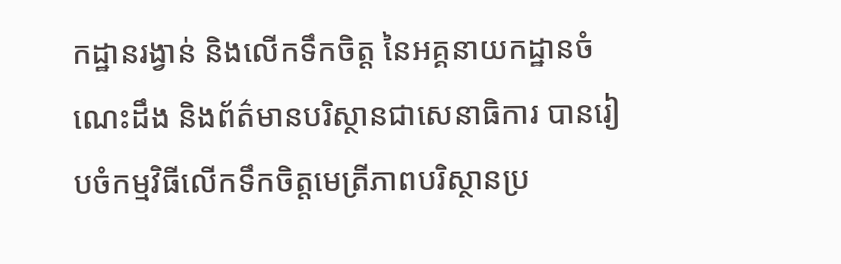កដ្ឋានរង្វាន់ និងលើកទឹកចិត្ត នៃអគ្គនាយកដ្ឋានចំណេះដឹង និងព័ត៌មានបរិស្ថានជាសេនាធិការ បានរៀបចំកម្មវិធីលើកទឹកចិត្តមេត្រីភាពបរិស្ថានប្រ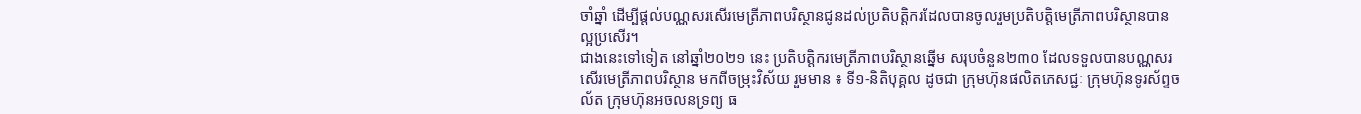ចាំឆ្នាំ ដើម្បីផ្តល់បណ្ណសរសើរមេត្រីភាពបរិស្ថានជូនដល់ប្រតិបត្តិករដែលបានចូលរួមប្រតិបត្តិមេត្រីភាពបរិស្ថានបានល្អប្រសើរ។
ជាងនេះទៅទៀត នៅឆ្នាំ២០២១ នេះ ប្រតិបត្តិករមេត្រីភាពបរិស្ថានឆ្នើម សរុបចំនួន២៣០ ដែលទទួលបានបណ្ណសរសើរមេត្រីភាពបរិស្ថាន មកពីចម្រុះវិស័យ រួមមាន ៖ ទី១-និតិបុគ្គល ដូចជា ក្រុមហ៊ុនផលិតភេសជ្ជៈ ក្រុមហ៊ុនទូរស័ព្ទចល័ត ក្រុមហ៊ុនអចលនទ្រព្យ ធ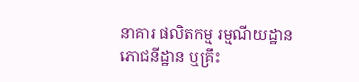នាគារ ផលិតកម្ម រម្មណីយដ្ឋាន ភោជនីដ្ឋាន ឬគ្រឹះ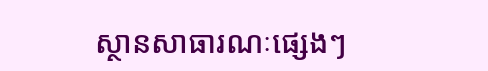ស្ថានសាធារណៈផ្សេងៗ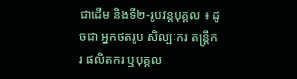ជាដើម និងទី២-រូបវន្តបុគ្គល ៖ ដូចជា អ្នកថតរូប សិល្បៈករ តន្រ្តីករ ផលិតករ ឬបុគ្គល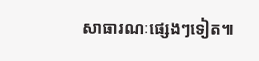សាធារណៈផ្សេងៗទៀត៕